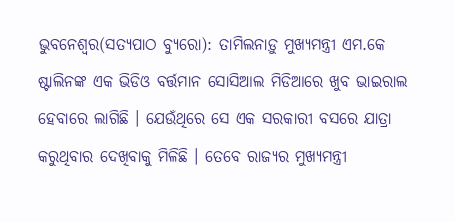ଭୁବନେଶ୍ୱର(ସତ୍ୟପାଠ ବ୍ୟୁରୋ): ତାମିଲନାଡ଼ୁ ମୁଖ୍ୟମନ୍ତ୍ରୀ ଏମ.କେ ଷ୍ଟାଲିନଙ୍କ ଏକ ଭିଡିଓ ବର୍ତ୍ତମାନ ସୋସିଆଲ ମିଡିଆରେ ଖୁବ ଭାଇରାଲ ହେବାରେ ଲାଗିଛି । ଯେଉଁଥିରେ ସେ ଏକ ସରକାରୀ ବସରେ ଯାତ୍ରା କରୁଥିବାର ଦେଖିବାକୁ ମିଳିଛି । ତେବେ ରାଜ୍ୟର ମୁଖ୍ୟମନ୍ତ୍ରୀ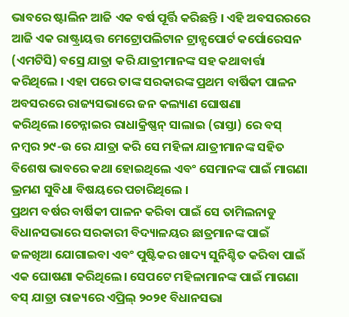ଭାବରେ ଷ୍ଟାଲିନ ଆଜି ଏକ ବର୍ଷ ପୂର୍ତ୍ତି କରିଛନ୍ତି । ଏହି ଅବସରରରେ ଆଜି ଏକ ରାଷ୍ଟ୍ରାୟତ୍ତ ମେଟ୍ରୋପଲିଟାନ ଟ୍ରାନ୍ସପୋର୍ଟ କର୍ପୋରେସନ (ଏମଟିସି) ବସ୍ରେ ଯାତ୍ରା କରି ଯାତ୍ରୀମାନଙ୍କ ସହ କଥାବାର୍ତ୍ତା କରିଥିଲେ । ଏହା ପରେ ତାଙ୍କ ସରକାରଙ୍କ ପ୍ରଥମ ବାର୍ଷିକୀ ପାଳନ ଅବସରରେ ରାଜ୍ୟସଭାରେ ଜନ କଲ୍ୟାଣ ଘୋଷଣା କରିଥିଲେ।ଚେନ୍ନାଇର ରାଧାକ୍ରିଷ୍ଣନ୍ ସାଲାଇ (ରାସ୍ତା) ରେ ବସ୍ ନମ୍ବର ୨୯-ଉ ରେ ଯାତ୍ରା କରି ସେ ମହିଳା ଯାତ୍ରୀମାନଙ୍କ ସହିତ ବିଶେଷ ଭାବରେ କଥା ହୋଇଥିଲେ ଏବଂ ସେମାନଙ୍କ ପାଇଁ ମାଗଣା ଭ୍ରମଣ ସୁବିଧା ବିଷୟରେ ପଚାରିଥିଲେ ।
ପ୍ରଥମ ବର୍ଷର ବାର୍ଷିକୀ ପାଳନ କରିବା ପାଇଁ ସେ ତାମିଲନାଡୁ ବିଧାନସଭାରେ ସରକାରୀ ବିଦ୍ୟାଳୟର ଛାତ୍ରମାନଙ୍କ ପାଇଁ ଜଳଖିଆ ଯୋଗାଇବା ଏବଂ ପୁଷ୍ଟିକର ଖାଦ୍ୟ ସୁନିଶ୍ଚିତ କରିବା ପାଇଁ ଏକ ଘୋଷଣା କରିଥିଲେ। ସେପଟେ ମହିଳାମାନଙ୍କ ପାଇଁ ମାଗଣା ବସ୍ ଯାତ୍ରା ରାଜ୍ୟରେ ଏପ୍ରିଲ୍ ୨୦୨୧ ବିଧାନସଭା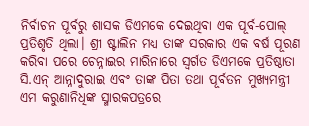ନିର୍ବାଚନ ପୂର୍ବରୁ ଶାସକ ଡିଏମକେ ଦେଇଥିବା ଏକ ପୂର୍ବ-ପୋଲ୍ ପ୍ରତିଶୃତି ଥିଲା। ଶ୍ରୀ ଷ୍ଟାଲିନ ମଧ୍ୟ ତାଙ୍କ ସରକାର ଏକ ବର୍ଷ ପୂରଣ କରିବା ପରେ ଚେନ୍ନାଇର ମାରିନାରେ ସ୍ୱର୍ଗତ ଡିଏମକେ ପ୍ରତିଷ୍ଠାତା ସି.ଏନ୍ ଆନ୍ନାଦୁରାଇ ଏବଂ ତାଙ୍କ ପିତା ତଥା ପୂର୍ବତନ ମୁଖ୍ୟମନ୍ତ୍ରୀ ଏମ କରୁଣାନିଧିଙ୍କ ସ୍ମାରକପତ୍ରରେ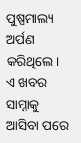ପୁଷ୍ପମାଲ୍ୟ ଅର୍ପଣ କରିଥିଲେ। ଏ ଖବର ସାମ୍ନାକୁ ଆସିବା ପରେ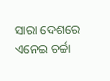ସାରା ଦେଶରେ ଏନେଇ ଚର୍ଚ୍ଚା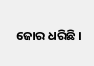ଜୋର ଧରିଛି ।